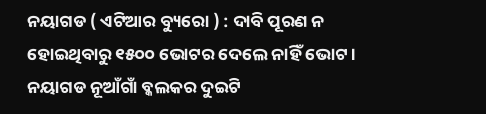ନୟାଗଡ ( ଏଟିଆର ବ୍ୟୁରୋ ) : ଦାବି ପୂରଣ ନ ହୋଇଥିବାରୁ ୧୫୦୦ ଭୋଟର ଦେଲେ ନାହିଁ ଭୋଟ । ନୟାଗଡ ନୂଆଁଗାଁ ବ୍କଲକର ଦୁଇଟି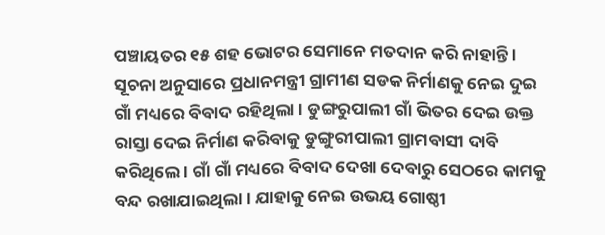ପଞ୍ଚାୟତର ୧୫ ଶହ ଭୋଟର ସେମାନେ ମତଦାନ କରି ନାହାନ୍ତି । ସୂଚନା ଅନୁସାରେ ପ୍ରଧାନମନ୍ତ୍ରୀ ଗ୍ରାମୀଣ ସଡକ ନିର୍ମାଣକୁ ନେଇ ଦୁଇ ଗାଁ ମଧ୍ୟରେ ବିବାଦ ରହିଥିଲା । ଡୁଙ୍ଗରୁପାଲୀ ଗାଁ ଭିତର ଦେଇ ଉକ୍ତ ରାସ୍ତା ଦେଇ ନିର୍ମାଣ କରିବାକୁ ଡୁଙ୍ଗୁରୀପାଲୀ ଗ୍ରାମବାସୀ ଦାବି କରିଥିଲେ । ଗାଁ ଗାଁ ମଧ୍ୟରେ ବିବାଦ ଦେଖା ଦେବାରୁ ସେଠରେ କାମକୁ ବନ୍ଦ ରଖାଯାଇଥିଲା । ଯାହାକୁ ନେଇ ଉଭୟ ଗୋଷ୍ଠୀ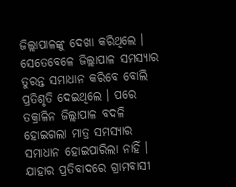ଜିଲ୍ଲାପାଳଙ୍କୁ ଦେଖା କରିଥିଲେ ।
ସେତେବେଳେ ଜିଲ୍ଲାପାଳ ସମସ୍ୟାର ତୁରନ୍ତ ସମାଧାନ କରିବେ ବୋଲି ପ୍ରତିଶୃତି ଦେଇଥିଲେ । ପରେ ତକ୍ରାଳିନ ଜିଲ୍ଲାପାଳ ବଦଳି ହୋଇଗଲା ମାତ୍ର ସମସ୍ୟାର ସମାଧାନ ହୋଇପାରିଲା ନାହିଁ । ଯାହାର ପ୍ରତିବାଦରେ ଗ୍ରାମବାସୀ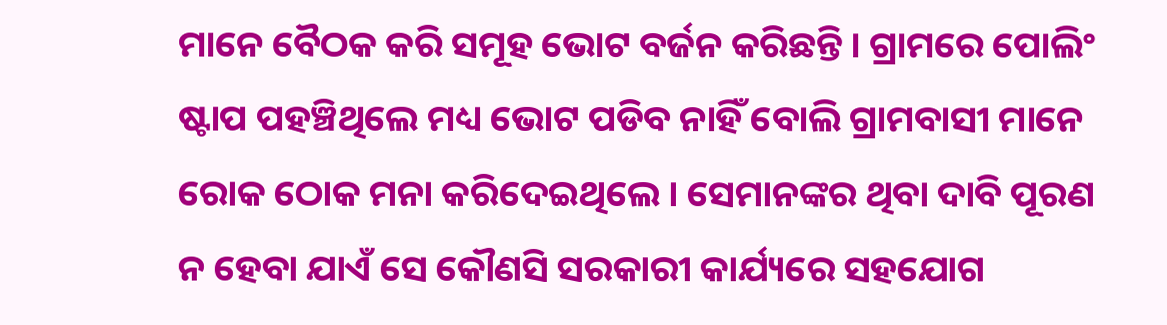ମାନେ ବୈଠକ କରି ସମୂହ ଭୋଟ ବର୍ଜନ କରିଛନ୍ତି । ଗ୍ରାମରେ ପୋଲିଂ ଷ୍ଟାପ ପହଞ୍ଚିଥିଲେ ମଧ୍ୟ ଭୋଟ ପଡିବ ନାହିଁ ବୋଲି ଗ୍ରାମବାସୀ ମାନେ ରୋକ ଠୋକ ମନା କରିଦେଇଥିଲେ । ସେମାନଙ୍କର ଥିବା ଦାବି ପୂରଣ ନ ହେବା ଯାଏଁ ସେ କୌଣସି ସରକାରୀ କାର୍ଯ୍ୟରେ ସହଯୋଗ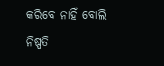କରିବେ ନାହିଁ ବୋଲି ନିଷ୍ପତି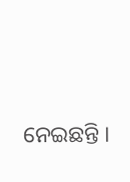ନେଇଛନ୍ତି ।